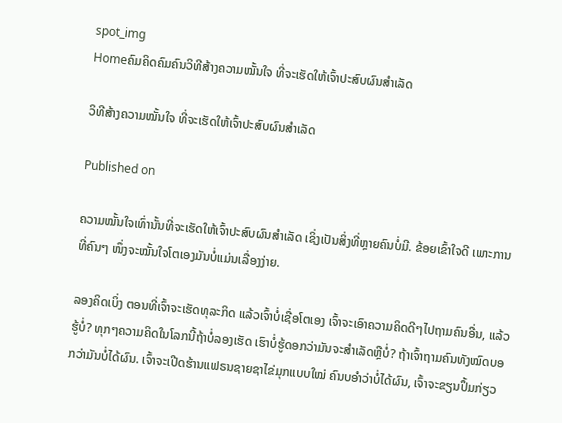spot_img
Homeຄົມຄິດຄົມຄົນວິທີສ້າງຄວາມໝັ້ນໃຈ ທີ່ຈະເຮັດໃຫ້ເຈົ້າປະສົບຜົນສຳເລັດ

ວິທີສ້າງຄວາມໝັ້ນໃຈ ທີ່ຈະເຮັດໃຫ້ເຈົ້າປະສົບຜົນສຳເລັດ

Published on

ຄວາມໝັ້ນໃຈເທົ່ານັ້ນທີ່ຈະເຮັດໃຫ້ເຈົ້າປະສົບຜົນສຳເລັດ ເຊິ່ງເປັນສິ່ງທີ່ຫຼາຍຄົນບໍ່ມີ. ຂ້ອຍເຂົ້າໃຈດີ ເພາະການທີ່ຄົນໆ ໜຶ່ງຈະໝັ້ນໃຈໂຕເອງມັນບໍ່ແມ່ນເລື່ອງງ່າຍ.

ລອງຄິດເບິ່ງ ຕອນທີ່ເຈົ້າຈະເຮັດທຸລະກິດ ແລ້ວເຈົ້າບໍ່ເຊື່ອໂຕເອງ ເຈົ້າຈະເອົາຄວາມຄິດດີໆໄປຖາມຄົນອື່ນ, ແລ້ວຮູ້ບໍ່? ທຸກໆຄວາມຄິດໃນໂລກນີ້ຖ້າບໍ່ລອງເຮັດ ເຮົາບໍ່ຮູ້ດອກວ່າມັນຈະສຳເລັດຫຼືບໍ່? ຖ້າເຈົ້າຖາມຄົນທັງໝົດບອກວ່າມັນບໍ່ໄດ້ຜົນ. ເຈົ້າຈະເປີດຮ້ານແຟຣນຊາຍຊາໄຂ່ມຸກແບບໃໝ່ ຄົນບອຳວ່າບໍ່ໄດ້ຜົນ, ເຈົ້າຈະຂຽນປຶ້ມກ່ຽວ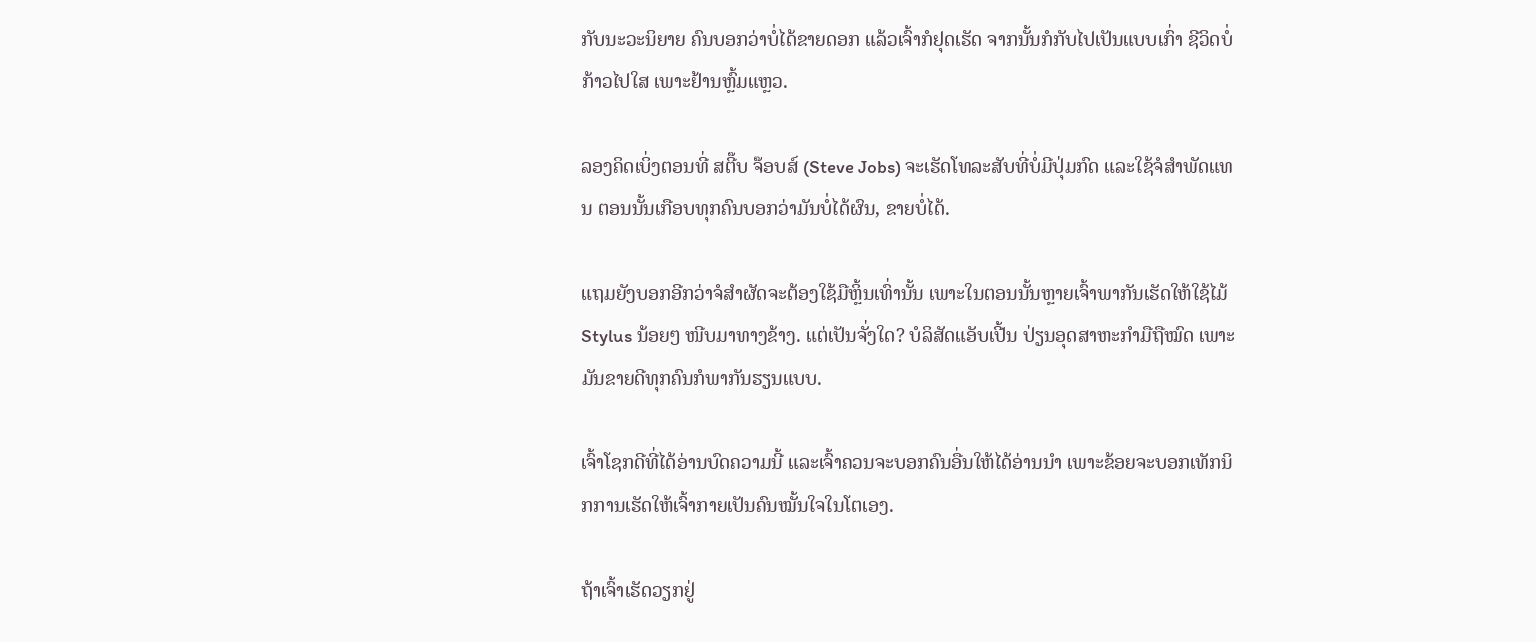ກັບນະວະນິຍາຍ ຄົນບອກວ່າບໍ່ໄດ້ຂາຍດອກ ແລ້ວເຈົ້າກໍຢຸດເຮັດ ຈາກນັ້ນກໍກັບໄປເປັນແບບເກົ່າ ຊີວິດບໍ່ກ້າວໄປໃສ ເພາະຢ້ານຫຼົ້ມແຫຼວ.

ລອງຄິດເບິ່ງຕອນທີ່ ສຕີ໊ບ ຈ໊ອບສ໌ (Steve Jobs) ຈະເຮັດໂທລະສັບທີ່ບໍ່ມີປຸ່ມກົດ ແລະໃຊ້ຈໍສຳພັດແທນ ຕອນນັ້ນເກືອບທຸກຄົນບອກວ່າມັນບໍ່ໄດ້ຜົນ, ຂາຍບໍ່ໄດ້.

ແຖມຍັງບອກອີກວ່າຈໍສຳຜັດຈະຕ້ອງໃຊ້ມືຫຼິ້ນເທົ່ານັ້ນ ເພາະໃນຕອນນັ້ນຫຼາຍເຈົ້າພາກັນເຮັດໃຫ້ໃຊ້ໄມ້ Stylus ນ້ອຍໆ ໜີບມາທາງຂ້າງ. ແຕ່ເປັນຈັ່ງໃດ? ບໍລິສັດແອັບເປີ້ນ ປ່ຽນອຸດສາຫະກຳມືຖືໝົດ ເພາະມັນຂາຍດີທຸກຄົນກໍພາກັນຮຽນແບບ.

ເຈົ້າໂຊກດີທີ່ໄດ້ອ່ານບົດຄວາມນີ້ ແລະເຈົ້າຄວນຈະບອກຄົນອື່ນໃຫ້ໄດ້ອ່ານນຳ ເພາະຂ້ອຍຈະບອກເທັກນິກການເຮັດໃຫ້ເຈົ້າກາຍເປັນຄົນໝັ້ນໃຈໃນໂຕເອງ.

ຖ້າເຈົ້າເຮັດວຽກຢູ່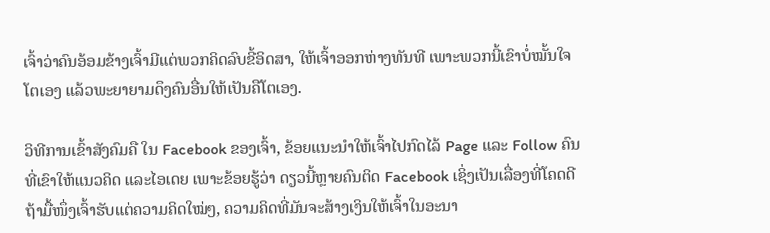ເຈົ້າວ່າຄົນອ້ອມຂ້າງເຈົ້າມີແຕ່ພວກຄິດລົບຂີ້ອິດສາ, ໃຫ້ເຈົ້າອອກຫ່າງທັນທີ ເພາະພວກນີ້ເຂົາບໍ່ໝັ້ນໃຈໂຕເອງ ແລ້ວພະຍາຍາມດຶງຄົນອື່ນໃຫ້ເປັນຄືໂຕເອງ.

ວິທີການເຂົ້າສັງຄົມຄື ໃນ Facebook ຂອງເຈົ້າ, ຂ້ອຍແນະນຳໃຫ້ເຈົ້າໄປກົດໄລ້ Page ແລະ Follow ຄົນທີ່ເຂົາໃຫ້ແນວຄິດ ແລະໄອເດຍ ເພາະຂ້ອຍຮູ້ວ່າ ດຽວນີ້ຫຼາຍຄົນຕິດ Facebook ເຊິ່ງເປັນເລື່ອງທີ່ໂຄດດີ ຖ້າມື້ໜຶ່ງເຈົ້າຮັບແຕ່ຄວາມຄິດໃໝ່ໆ, ຄວາມຄິດທີ່ມັນຈະສ້າງເງິນໃຫ້ເຈົ້າໃນອະນາ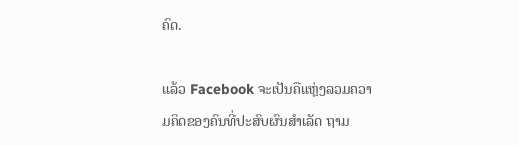ຄົດ.

ແລ້ວ Facebook ຈະເປັນຄືແຫຼ່ງລວມຄວາມຄິດຂອງຄົນທີ່ປະສົບຜົນສຳເລັດ ຖາມ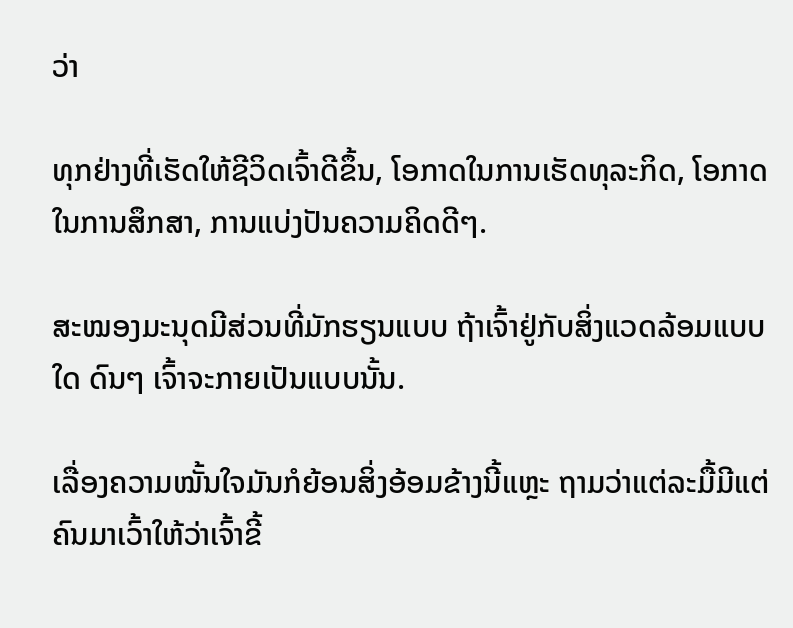ວ່າ

ທຸກຢ່າງທີ່ເຮັດໃຫ້ຊີວິດເຈົ້າດີຂຶ້ນ, ໂອກາດໃນການເຮັດທຸລະກິດ, ໂອກາດໃນການສຶກສາ, ການແບ່ງປັນຄວາມຄິດດີໆ.

ສະໝອງມະນຸດມີສ່ວນທີ່ມັກຮຽນແບບ ຖ້າເຈົ້າຢູ່ກັບສິ່ງແວດລ້ອມແບບໃດ ດົນໆ ເຈົ້າຈະກາຍເປັນແບບນັ້ນ.

ເລື່ອງຄວາມໝັ້ນໃຈມັນກໍຍ້ອນສິ່ງອ້ອມຂ້າງນີ້ແຫຼະ ຖາມວ່າແຕ່ລະມື້ມີແຕ່ຄົນມາເວົ້າໃຫ້ວ່າເຈົ້າຂີ້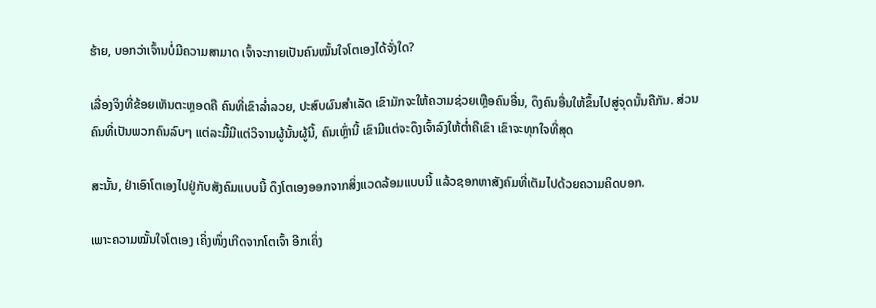ຮ້າຍ, ບອກວ່າເຈົ້ານບໍ່ມີຄວາມສາມາດ ເຈົ້າຈະກາຍເປັນຄົນໝັ້ນໃຈໂຕເອງໄດ້ຈັ່ງໃດ?

ເລື່ອງຈິງທີ່ຂ້ອຍເຫັນຕະຫຼອດຄື ຄົນທີ່ເຂົາລ່ຳລວຍ, ປະສົບຜົນສຳເລັດ ເຂົາມັກຈະໃຫ້ຄວາມຊ່ວຍເຫຼືອຄົນອື່ນ, ດຶງຄົນອື່ນໃຫ້ຂຶ້ນໄປສູ່ຈຸດນັ້ນຄືກັນ. ສ່ວນຄົນທີ່ເປັນພວກຄົນລົບໆ ແຕ່ລະມື້ມີແຕ່ວິຈານຜູ້ນັ້ນຜູ້ນີ້, ຄົນເຫຼົ່ານີ້ ເຂົາມີແຕ່ຈະດຶງເຈົ້າລົງໃຫ້ຕ່ຳຄືເຂົາ ເຂົາຈະທຸກໃຈທີ່ສຸດ

ສະນັ້ນ, ຢ່າເອົາໂຕເອງໄປຢູ່ກັບສັງຄົມແບບນີ້ ດຶງໂຕເອງອອກຈາກສິ່ງແວດລ້ອມແບບນີ້ ແລ້ວຊອກຫາສັງຄົມທີ່ເຕັມໄປດ້ວຍຄວາມຄິດບອກ.

ເພາະຄວາມໝັ້ນໃຈໂຕເອງ ເຄິ່ງໜຶ່ງເກີດຈາກໂຕເຈົ້າ ອີກເຄິ່ງ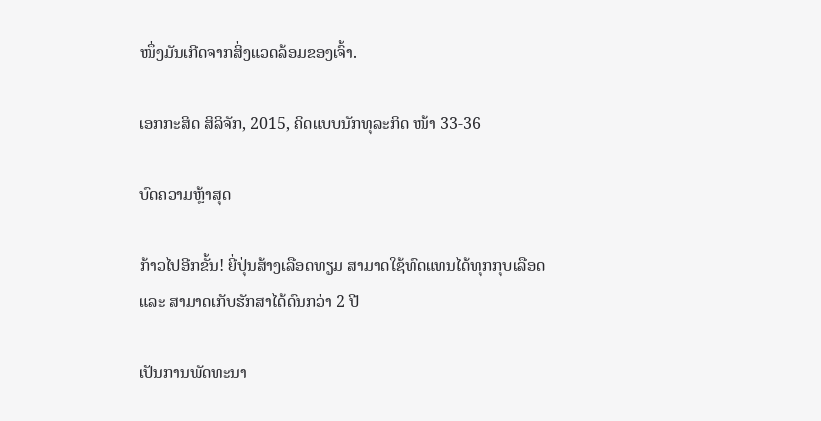ໜຶ່ງມັນເກີດຈາກສິ່ງແວດລ້ອມຂອງເຈົ້າ.

ເອກກະສິດ ສິລິຈັກ, 2015, ຄິດແບບນັກທຸລະກິດ ໜ້າ 33-36

ບົດຄວາມຫຼ້າສຸດ

ກ້າວໄປອີກຂັ້ນ! ຍີ່ປຸ່ນສ້າງເລືອດທຽມ ສາມາດໃຊ້ທົດແທນໄດ້ທຸກກຸບເລືອດ ແລະ ສາມາດເກັບຮັກສາໄດ້ດົນກວ່າ 2 ປີ

ເປັນການພັດທະນາ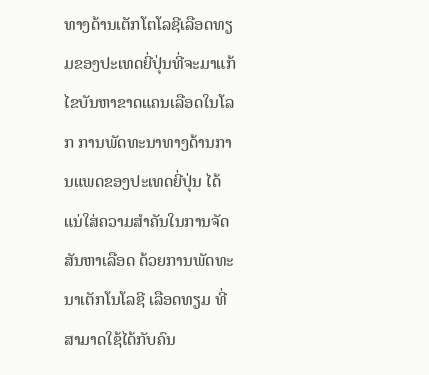ທາງດ້ານເຕັກໂຕໂລຊີເລືອດທຽມຂອງປະເທດຍີ່ປຸ່ນທີ່ຈະມາແກ້ໄຂບັນຫາຂາດແຄນເລືອດໃນໂລກ ການພັດທະນາທາງດ້ານການແພດຂອງປະເທດຍີ່ປຸ່ນ ໄດ້ແນ່ໃສ່ຄວາມສຳຄັນໃນການຈັດສັນຫາເລືອດ ດ້ວຍການພັດທະນາເຕັກໂນໂລຊີ ເລືອດທຽມ ທີ່ສາມາດໃຊ້ໄດ້ກັບຄົນ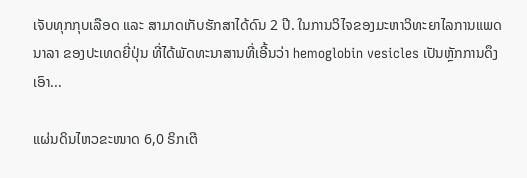ເຈັບທຸກກຸບເລືອດ ແລະ ສາມາດເກັບຮັກສາໄດ້ດົນ 2 ປີ. ໃນການວິໄຈຂອງມະຫາວິທະຍາໄລການແພດນາລາ ຂອງປະເທດຍີ່ປຸ່ນ ທີ່ໄດ້ພັດທະນາສານທີ່ເອີ້ນວ່າ hemoglobin vesicles ເປັນຫຼັກການດຶງເອົາ...

ແຜ່ນດິນໄຫວຂະໜາດ 6,0 ຣິກເຕີ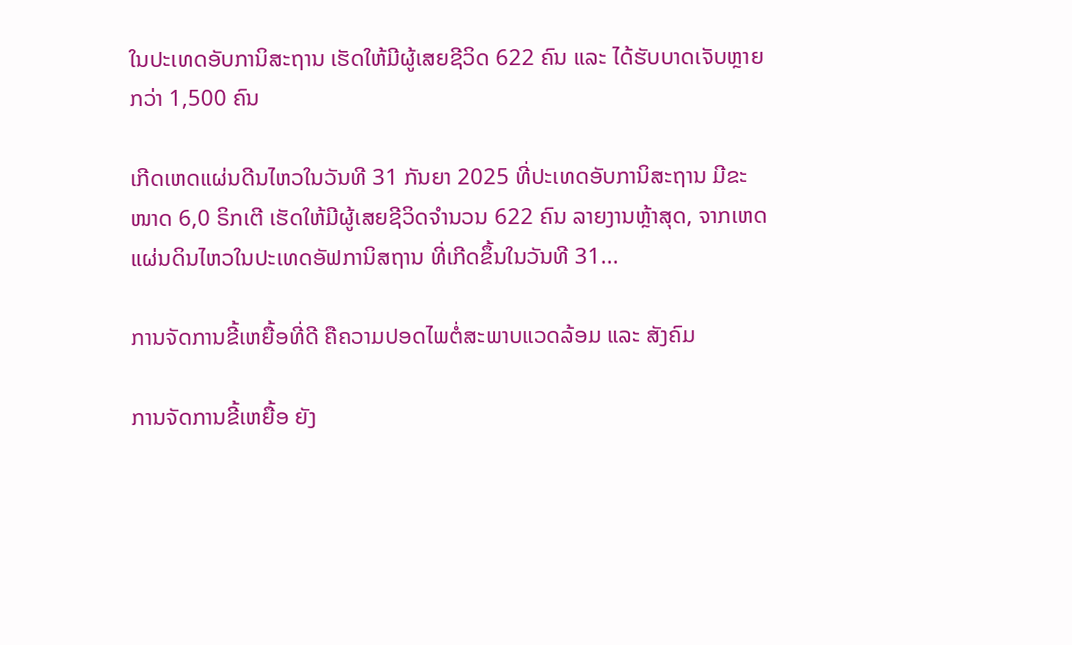ໃນປະເທດອັບການິສະຖານ ເຮັດໃຫ້ມີຜູ້ເສຍຊີວິດ 622 ຄົນ ແລະ ໄດ້ຮັບບາດເຈັບຫຼາຍກວ່າ 1,500 ຄົນ

ເກີດເຫດແຜ່ນດີນໄຫວໃນວັນທີ 31 ກັນຍາ 2025 ທີ່ປະເທດອັບການິສະຖານ ມີຂະໜາດ 6,0 ຣິກເຕີ ເຮັດໃຫ້ມີຜູ້ເສຍຊີວິດຈໍານວນ 622 ຄົນ ລາຍງານຫຼ້າສຸດ, ຈາກເຫດແຜ່ນດິນໄຫວໃນປະເທດອັຟການິສຖານ ທີ່ເກີດຂຶ້ນໃນວັນທີ 31...

ການຈັດການຂີ້ເຫຍື້ອທີ່ດີ ຄືຄວາມປອດໄພຕໍ່ສະພາບແວດລ້ອມ ແລະ ສັງຄົມ

ການຈັດການຂີ້ເຫຍື້ອ ຍັງ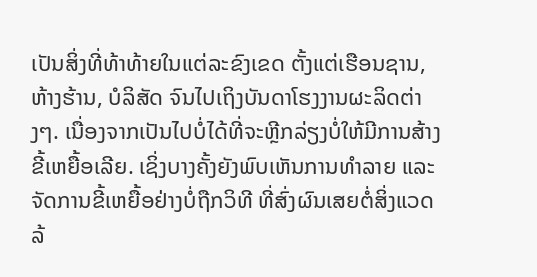ເປັນສິ່ງທີ່ທ້າທ້າຍໃນແຕ່ລະຂົງເຂດ ຕັ້ງແຕ່ເຮືອນຊານ, ຫ້າງຮ້ານ, ບໍລິສັດ ຈົນໄປເຖິງບັນດາໂຮງງານຜະລິດຕ່າງໆ. ເນື່ອງຈາກເປັນໄປບໍ່ໄດ້ທີ່ຈະຫຼີກລ່ຽງບໍ່ໃຫ້ມີການສ້າງຂີ້ເຫຍື້ອເລີຍ. ເຊິ່ງບາງຄັ້ງຍັງພົບເຫັນການທຳລາຍ ແລະ ຈັດການຂີ້ເຫຍື້ອຢ່າງບໍ່ຖືກວິທີ ທີ່ສົ່ງຜົນເສຍຕໍ່ສິ່ງແວດລ້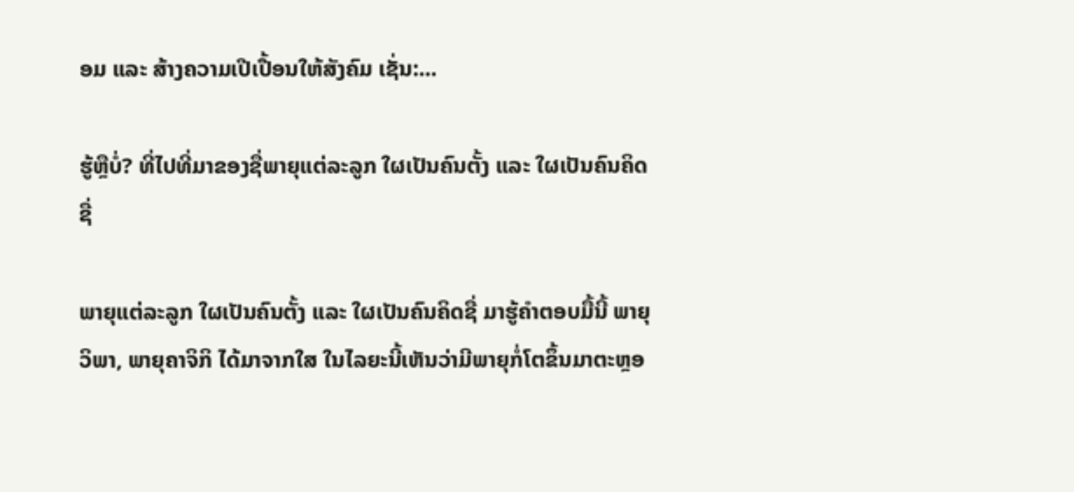ອມ ແລະ ສ້າງຄວາມເປີເປື້ອນໃຫ້ສັງຄົມ ເຊັ່ນ:...

ຮູ້ຫຼືບໍ່? ທີ່ໄປທີ່ມາຂອງຊື່ພາຍຸແຕ່ລະລູກ ໃຜເປັນຄົນຕັ້ງ ແລະ ໃຜເປັນຄົນຄິດຊື່

ພາຍຸແຕ່ລະລູກ ໃຜເປັນຄົນຕັ້ງ ແລະ ໃຜເປັນຄົນຄິດຊື່ ມາຮູ້ຄຳຕອບມື້ນີ້ ພາຍຸວິພາ, ພາຍຸຄາຈິກິ ໄດ້ມາຈາກໃສ ໃນໄລຍະນີ້ເຫັນວ່າມີພາຍຸກໍ່ໂຕຂຶ້ນມາຕະຫຼອ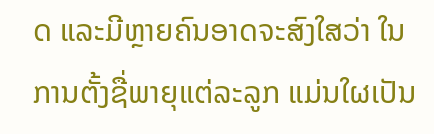ດ ແລະມີຫຼາຍຄົນອາດຈະສົງໃສວ່າ ໃນການຕັ້ງຊື່ພາຍຸແຕ່ລະລູກ ແມ່ນໃຜເປັນ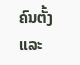ຄົນຕັ້ງ ແລະ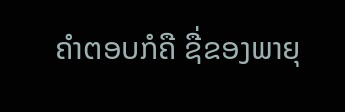ຄໍາຕອບກໍຄື ຊື່ຂອງພາຍຸ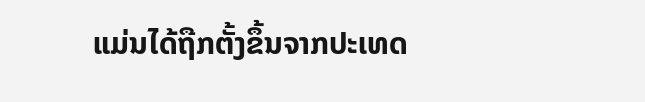ແມ່ນໄດ້ຖືກຕັ້ງຂຶ້ນຈາກປະເທດ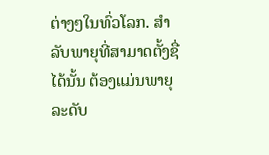ຕ່າງໆໃນທົ່ວໂລກ. ສຳລັບພາຍຸທີ່ສາມາດຕັ້ງຊື່ໄດ້ນັ້ນ ຕ້ອງແມ່ນພາຍຸລະດັບ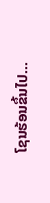ໂຊນຮ້ອນຂຶ້ນໄປ...